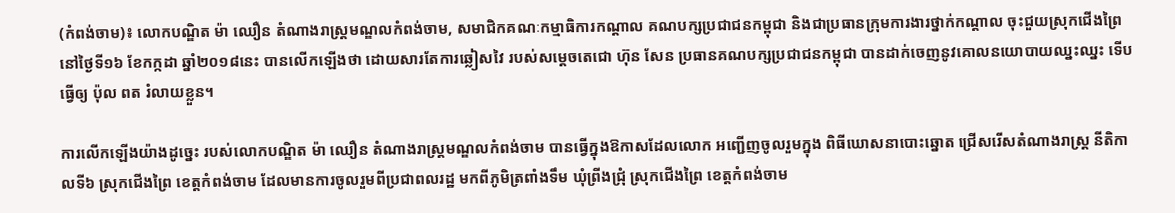(កំពង់ចាម)៖ លោកបណ្ឌិត ម៉ា ឈឿន តំណាងរាស្ដ្រមណ្ឌលកំពង់ចាម, សមាជិកគណៈកម្មាធិការកណ្ដាល គណបក្សប្រជាជនកម្ពុជា និងជាប្រធានក្រុមការងារថ្នាក់កណ្ដាល ចុះជួយស្រុកជើងព្រៃ នៅថ្ងៃទី១៦ ខែកក្កដា ឆ្នាំ២០១៨នេះ បានលើកឡើងថា ដោយសារតែការឆ្លៀសវៃ របស់សម្ដេចតេជោ ហ៊ុន សែន ប្រធានគណបក្សប្រជាជនកម្ពុជា បានដាក់ចេញនូវគោលនយោបាយឈ្នះឈ្នះ ទើបធ្វើឲ្យ ប៉ុល ពត រំលាយខ្លួន។

ការលើកឡើងយ៉ាងដូច្នេះ របស់លោកបណ្ឌិត ម៉ា ឈឿន តំណាងរាស្ដ្រមណ្ឌលកំពង់ចាម បានធ្វើក្នុងឱកាសដែលលោក អញ្ជើញចូលរួមក្នុង ពិធីឃោសនាបោះឆ្នោត ជ្រើសរើសតំណាងរាស្ដ្រ នីតិកាលទី៦ ស្រុកជើងព្រៃ ខេត្ដកំពង់ចាម ដែលមានការចូលរួមពីប្រជាពលរដ្ឋ មកពីភូមិត្រពាំងទឹម ឃុំព្រីងជ្រុំ ស្រុកជើងព្រៃ ខេត្ដកំពង់ចាម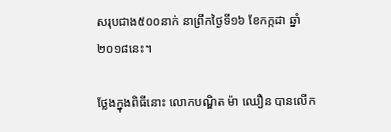សរុបជាង៥០០នាក់ នាព្រឹកថ្ងៃទី១៦ ខែកក្កដា ឆ្នាំ២០១៨នេះ។

ថ្លែងក្នុងពិធីនោះ លោកបណ្ឌិត ម៉ា ឈឿន បានលើក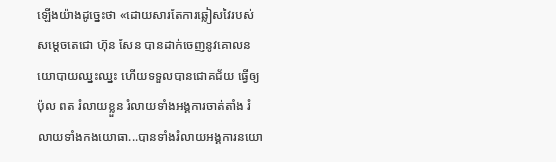ឡើងយ៉ាងដូច្នេះថា «ដោយសារតែការឆ្លៀសវៃរបស់ សម្ដេចតេជោ ហ៊ុន សែន បានដាក់ចេញនូវគោលនយោបាយឈ្នះឈ្នះ ហើយទទួលបានជោគជ័យ ធ្វើឲ្យ ប៉ុល ពត រំលាយខ្លួន រំលាយទាំងអង្គការចាត់តាំង រំលាយទាំងកងយោធា...បានទាំងរំលាយអង្គការនយោ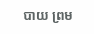បាយ ព្រម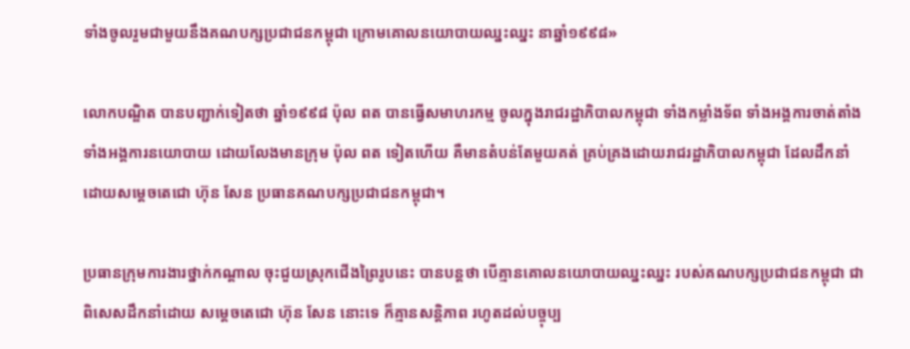ទាំងចូលរួមជាមួយនឹងគណបក្សប្រជាជនកម្ពុជា ក្រោមគោលនយោបាយឈ្នះឈ្នះ នាឆ្នាំ១៩៩៨»

លោកបណ្ឌិត បានបញ្ជាក់ទៀតថា ឆ្នាំ១៩៩៨ ប៉ុល ពត បានធ្វើសមាហរកម្ម ចូលក្នុងរាជរដ្ឋាភិបាលកម្ពុជា ទាំងកម្លាំងទ័ព ទាំងអង្គការចាត់តាំង ទាំងអង្គការនយោបាយ ដោយលែងមានក្រុម ប៉ុល ពត ទៀតហើយ គឺមានតំបន់តែមួយគត់ គ្រប់គ្រងដោយរាជរដ្ឋាភិបាលកម្ពុជា ដែលដឹកនាំដោយសម្ដេចតេជោ ហ៊ុន សែន ប្រធានគណបក្សប្រជាជនកម្ពុជា។

ប្រធានក្រុមការងារថ្នាក់កណ្ដាល ចុះជួយស្រុកជើងព្រៃរូបនេះ បានបន្ដថា បើគ្មានគោលនយោបាយឈ្នះឈ្នះ របស់គណបក្សប្រជាជនកម្ពុជា ជាពិសេសដឹកនាំដោយ សម្ដេចតេជោ ហ៊ុន សែន នោះទេ ក៏គ្មានសន្ដិភាព រហូតដល់បច្ចុប្ប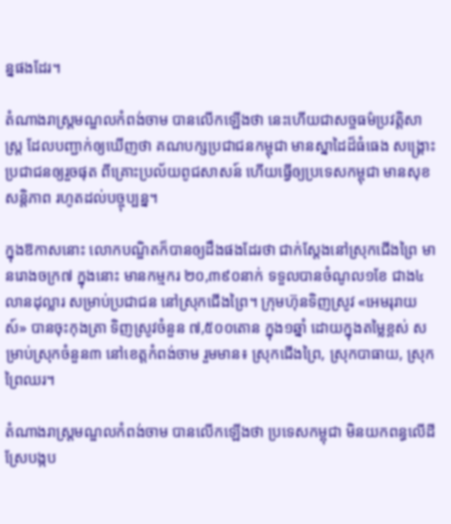ន្នផងដែរ។

តំណាងរាស្ដ្រមណ្ឌលកំពង់ចាម បានលើកឡើងថា នេះហើយជាសច្ចធម៌ប្រវត្ដិសាស្ដ្រ ដែលបញ្ជាក់ឲ្យឃើញថា គណបក្សប្រជាជនកម្ពុជា មានស្នាដៃដ៏ធំធេង សង្គ្រោះប្រជាជនឲ្យរួចផុត ពីគ្រោះប្រល័យពូជសាសន៍ ហើយធ្វើឲ្យប្រទេសកម្ពុជា មានសុខសន្ដិភាព រហូតដល់បច្ចុប្បន្ន។

ក្នុងឱកាសនោះ លោកបណ្ឌិតក៏បានឲ្យដឹងផងដែរថា ជាក់ស្ដែងនៅស្រុកជើងព្រៃ មានរោងចក្រ៧ ក្នុងនោះ មានកម្មករ ២០,៣៩០នាក់ ទទួលបានចំណូល១ខែ ជាង៤លានដុល្លារ សម្រាប់ប្រជាជន នៅស្រុកជើងព្រៃ។ ក្រុមហ៊ុនទិញស្រូវ «អេមរុរាយស៍» បានចុះកុងត្រា ទិញស្រូវចំនួន ៧,៥០០តោន ក្នុង១ឆ្នាំ ដោយក្នុងតម្លៃខ្ពស់ សម្រាប់ស្រុកចំនួន៣ នៅខេត្តកំពង់ចាម រួមមាន៖ ស្រុកជើងព្រៃ, ស្រុកបាធាយ, ស្រុកព្រៃឈរ។

តំណាងរាស្ដ្រមណ្ឌលកំពង់ចាម បានលើកឡើងថា ប្រទេសកម្ពុជា មិនយកពន្ធលើដីស្រែបង្កប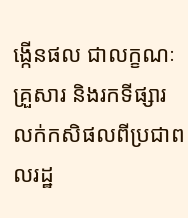ង្កើនផល ជាលក្ខណៈគ្រួសារ និងរកទីផ្សារ លក់កសិផលពីប្រជាពលរដ្ឋ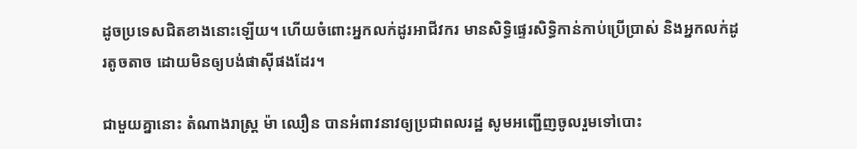ដូចប្រទេសជិតខាងនោះឡើយ។ ហើយចំពោះអ្នកលក់ដូរអាជីវករ មានសិទ្ធិផ្ទេរសិទ្ធិកាន់កាប់ប្រើប្រាស់ និងអ្នកលក់ដូរតូចតាច ដោយមិនឲ្យបង់ផាស៊ីផងដែរ។

ជាមួយគ្នានោះ តំណាងរាស្ដ្រ ម៉ា ឈឿន បានអំពាវនាវឲ្យប្រជាពលរដ្ឋ សូមអញ្ជើញចូលរួមទៅបោះ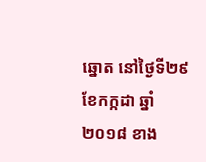ឆ្នោត នៅថ្ងៃទី២៩ ខែកក្កដា ឆ្នាំ២០១៨ ខាង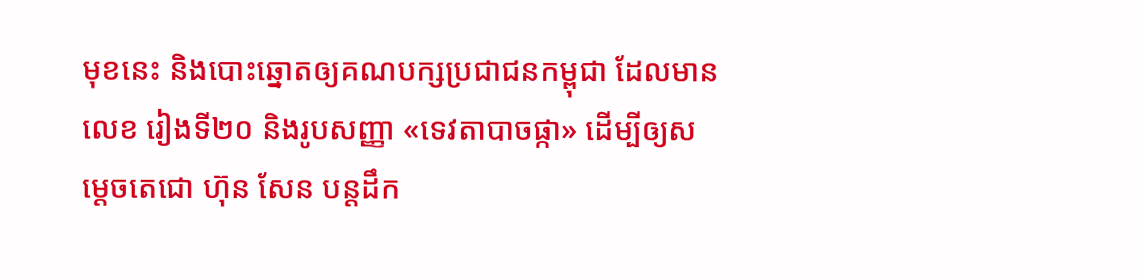មុខនេះ និងបោះឆ្នោតឲ្យគណបក្សប្រជាជនកម្ពុជា ដែលមានលេខ រៀងទី២០ និងរូបសញ្ញា «ទេវតាបាចផ្កា» ដើម្បីឲ្យសម្ដេចតេជោ ហ៊ុន សែន បន្ដដឹក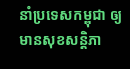នាំប្រទេសកម្ពុជា ឲ្យមានសុខសន្ដិភា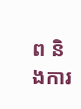ព និងការ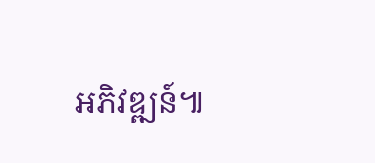អភិវឌ្ឍន៍៕